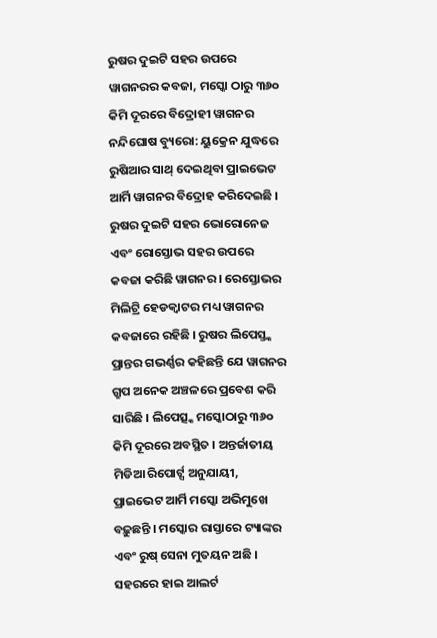ରୁଷର ଦୁଇଟି ସହର ଉପରେ ୱାଗନରର କବଜା, ମସ୍କୋ ଠାରୁ ୩୬୦ କିମି ଦୂରରେ ବିଦ୍ରୋହୀ ୱାଗନର
ନନ୍ଦିଘୋଷ ବ୍ୟୁରୋ: ୟୁକ୍ରେନ ଯୁଦ୍ଧରେ ରୁଷିଆର ସାଥ୍ ଦେଇଥିବା ପ୍ରାଇଭେଟ ଆର୍ମି ୱାଗନର ବିଦ୍ରୋହ କରିଦେଇଛି । ରୁଷର ଦୁଇଟି ସହର ଭୋରୋନେଜ ଏବଂ ରୋସ୍ତୋଭ ସହର ଉପରେ କବଜା କରିଛି ୱାଗନର । ରେସ୍ତୋଭର ମିଲିଟ୍ରି ହେଡକ୍ୱାଟର ମଧ୍ୟ ୱାଗନର କବଜାରେ ରହିଛି । ରୁଷର ଲିପେସ୍ତ୍କ ପ୍ରାନ୍ତର ଗଭର୍ଣ୍ଣର କହିଛନ୍ତି ଯେ ୱାଗନର ଗ୍ରୁପ ଅନେକ ଅଞ୍ଚଳରେ ପ୍ରବେଶ କରି ସାରିଛି । ଲିପେତ୍ସ୍କ ମସ୍କୋଠାରୁ ୩୬୦ କିମି ଦୂରରେ ଅବସ୍ଥିତ । ଅନ୍ତର୍ଜାତୀୟ ମିଡିଆ ରିପୋର୍ଟ୍ସ ଅନୁଯାୟୀ, ପ୍ରାଇଭେଟ ଆର୍ମି ମସ୍କୋ ଅଭିମୁଖେ ବଢ଼ୁଛନ୍ତି । ମସ୍କୋର ରାସ୍ତାରେ ଟ୍ୟାଙ୍କର ଏବଂ ରୁଷ୍ ସେନା ମୁତୟନ ଅଛି । ସହରରେ ହାଇ ଆଲର୍ଟ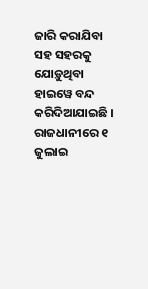ଜାରି କରାଯିବା ସହ ସହରକୁ ଯୋଡ଼ୁଥିବା ହାଇୱେ ବନ୍ଦ କରିଦିଆଯାଇଛି । ରାଜଧାନୀରେ ୧ ଜୁଲାଇ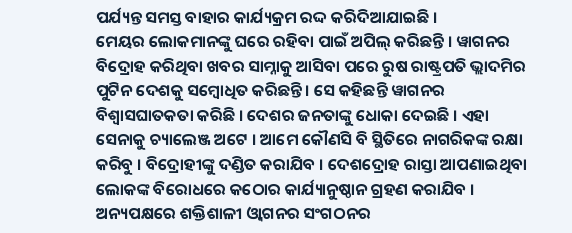ପର୍ଯ୍ୟନ୍ତ ସମସ୍ତ ବାହାର କାର୍ଯ୍ୟକ୍ରମ ରଦ୍ଦ କରିଦିଆଯାଇଛି ।
ମେୟର ଲୋକମାନଙ୍କୁ ଘରେ ରହିବା ପାଇଁ ଅପିଲ୍ କରିଛନ୍ତି । ୱାଗନର ବିଦ୍ରୋହ କରିଥିବା ଖବର ସାମ୍ନାକୁ ଆସିବା ପରେ ରୁଷ ରାଷ୍ଟ୍ରପତି ଭ୍ଲାଦମିର ପୁଟିନ ଦେଶକୁ ସମ୍ବୋଧିତ କରିଛନ୍ତି । ସେ କହିଛନ୍ତି ୱାଗନର ବିଶ୍ୱାସଘାତକତା କରିଛି । ଦେଶର ଜନତାଙ୍କୁ ଧୋକା ଦେଇଛି । ଏହା ସେନାକୁ ଚ୍ୟାଲେଞ୍ଜ ଅଟେ । ଆମେ କୌଣସି ବି ସ୍ଥିତିରେ ନାଗରିକଙ୍କ ରକ୍ଷା କରିବୁ । ବିଦ୍ରୋହୀଙ୍କୁ ଦଣ୍ଡିତ କରାଯିବ । ଦେଶଦ୍ରୋହ ରାସ୍ତା ଆପଣାଇଥିବା ଲୋକଙ୍କ ବିରୋଧରେ କଠୋର କାର୍ଯ୍ୟାନୁଷ୍ଠାନ ଗ୍ରହଣ କରାଯିବ । ଅନ୍ୟପକ୍ଷରେ ଶକ୍ତିଶାଳୀ ଓ୍ବାଗନର ସଂଗଠନର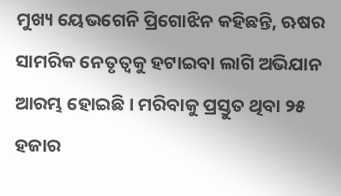ମୁଖ୍ୟ ୟେଭଗେନି ପ୍ରିଗୋଝିନ କହିଛନ୍ତି, ଋଷର ସାମରିକ ନେତୃତ୍ବକୁ ହଟାଇବା ଲାଗି ଅଭିଯାନ ଆରମ୍ଭ ହୋଇଛି । ମରିବାକୁ ପ୍ରସ୍ତୁତ ଥିବା ୨୫ ହଜାର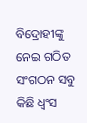ବିଦ୍ରୋହୀଙ୍କୁ ନେଇ ଗଠିତ ସଂଗଠନ ସବୁ କିଛି ଧ୍ବଂସ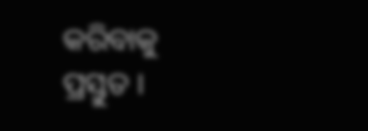କରିବାକୁ ପ୍ରସ୍ତୁତ ।